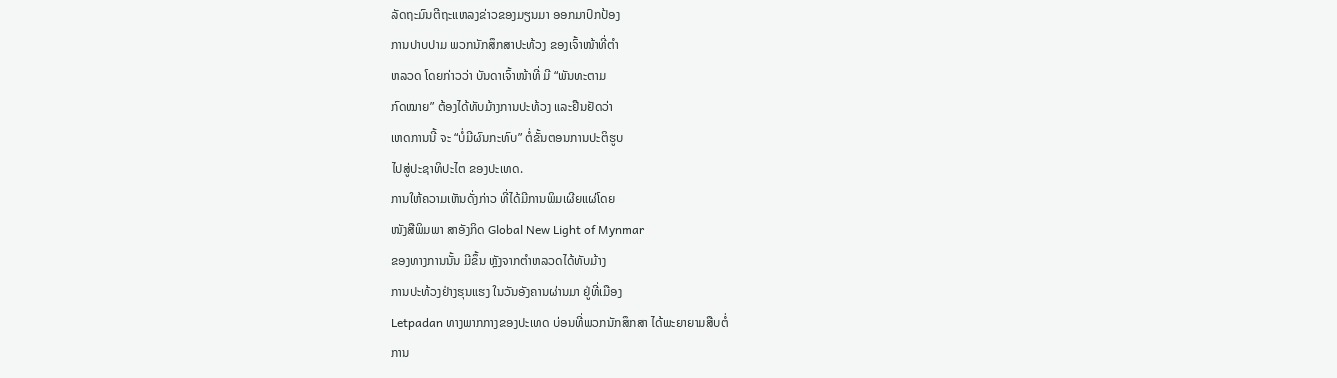ລັດຖະມົນຕີຖະແຫລງຂ່າວຂອງມຽນມາ ອອກມາປົກປ້ອງ
ການປາບປາມ ພວກນັກສຶກສາປະທ້ວງ ຂອງເຈົ້າໜ້າທີ່ຕຳ
ຫລວດ ໂດຍກ່າວວ່າ ບັນດາເຈົ້າໜ້າທີ່ ມີ “ພັນທະຕາມ
ກົດໝາຍ” ຕ້ອງໄດ້ທັບມ້າງການປະທ້ວງ ແລະຢືນຢັດວ່າ
ເຫດການນີ້ ຈະ “ບໍ່ມີຜົນກະທົບ” ຕໍ່ຂັ້ນຕອນການປະຕິຮູບ
ໄປສູ່ປະຊາທິປະໄຕ ຂອງປະເທດ.
ການໃຫ້ຄວາມເຫັນດັ່ງກ່າວ ທີ່ໄດ້ມີການພິມເຜີຍແຜ່ໂດຍ
ໜັງສືພິມພາ ສາອັງກິດ Global New Light of Mynmar
ຂອງທາງການນັ້ນ ມີຂຶ້ນ ຫຼັງຈາກຕຳຫລວດໄດ້ທັບມ້າງ
ການປະທ້ວງຢ່າງຮຸນແຮງ ໃນວັນອັງຄານຜ່ານມາ ຢູ່ທີ່ເມືອງ
Letpadan ທາງພາກກາງຂອງປະເທດ ບ່ອນທີ່ພວກນັກສຶກສາ ໄດ້ພະຍາຍາມສືບຕໍ່
ການ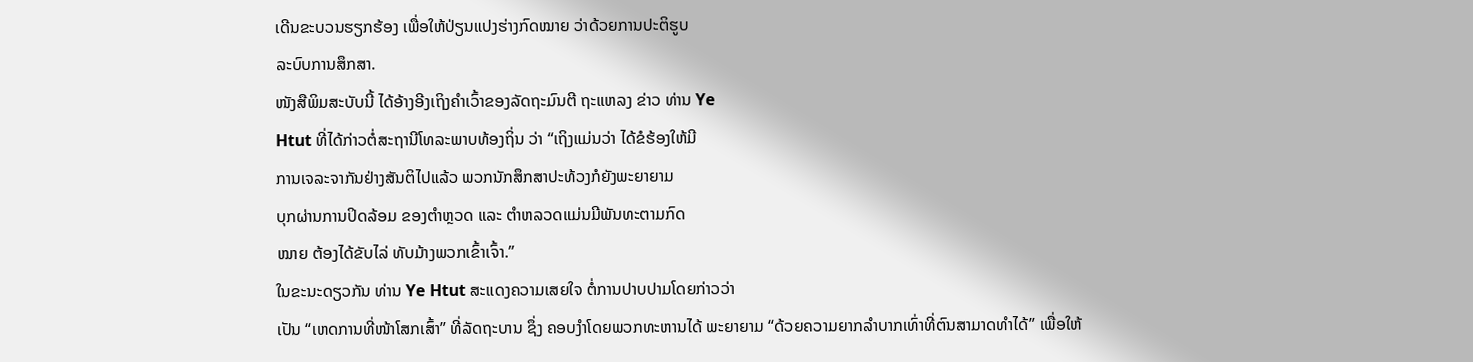ເດີນຂະບວນຮຽກຮ້ອງ ເພື່ອໃຫ້ປ່ຽນແປງຮ່າງກົດໝາຍ ວ່າດ້ວຍການປະຕິຮູບ
ລະບົບການສຶກສາ.
ໜັງສືພິມສະບັບນີ້ ໄດ້ອ້າງອີງເຖິງຄຳເວົ້າຂອງລັດຖະມົນຕີ ຖະແຫລງ ຂ່າວ ທ່ານ Ye
Htut ທີ່ໄດ້ກ່າວຕໍ່ສະຖານີໂທລະພາບທ້ອງຖິ່ນ ວ່າ “ເຖິງແມ່ນວ່າ ໄດ້ຂໍຮ້ອງໃຫ້ມີ
ການເຈລະຈາກັນຢ່າງສັນຕິໄປແລ້ວ ພວກນັກສຶກສາປະທ້ວງກໍຍັງພະຍາຍາມ
ບຸກຜ່ານການປິດລ້ອມ ຂອງຕຳຫຼວດ ແລະ ຕຳຫລວດແມ່ນມີພັນທະຕາມກົດ
ໝາຍ ຕ້ອງໄດ້ຂັບໄລ່ ທັບມ້າງພວກເຂົ້າເຈົ້າ.”
ໃນຂະນະດຽວກັນ ທ່ານ Ye Htut ສະແດງຄວາມເສຍໃຈ ຕໍ່ການປາບປາມໂດຍກ່າວວ່າ
ເປັນ “ເຫດການທີ່ໜ້າໂສກເສົ້າ” ທີ່ລັດຖະບານ ຊຶ່ງ ຄອບງຳໂດຍພວກທະຫານໄດ້ ພະຍາຍາມ “ດ້ວຍຄວາມຍາກລຳບາກເທົ່າທີ່ຕົນສາມາດທຳໄດ້” ເພື່ອໃຫ້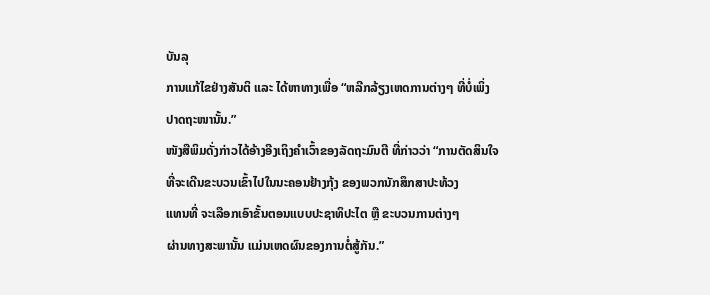ບັນລຸ
ການແກ້ໄຂຢ່າງສັນຕິ ແລະ ໄດ້ຫາທາງເພື່ອ “ຫລີກລ້ຽງເຫດການຕ່າງໆ ທີ່ບໍ່ເພິ່ງ
ປາດຖະໜານັ້ນ.”
ໜັງສືພິມດັ່ງກ່າວໄດ້ອ້າງອີງເຖິງຄຳເວົ້າຂອງລັດຖະມົນຕີ ທີ່ກ່າວວ່າ “ການຕັດສິນໃຈ
ທີ່ຈະເດີນຂະບວນເຂົ້າໄປໃນນະຄອນຢ້າງກຸ້ງ ຂອງພວກນັກສຶກສາປະທ້ວງ
ແທນທີ່ ຈະເລືອກເອົາຂັ້ນຕອນແບບປະຊາທິປະໄຕ ຫຼື ຂະບວນການຕ່າງໆ
ຜ່ານທາງສະພານັ້ນ ແມ່ນເຫດຜົນຂອງການຕໍ່ສູ້ກັນ.”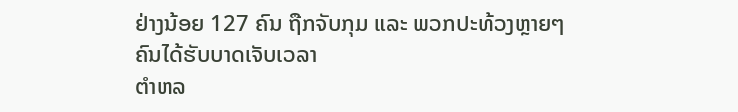ຢ່າງນ້ອຍ 127 ຄົນ ຖືກຈັບກຸມ ແລະ ພວກປະທ້ວງຫຼາຍໆຄົນໄດ້ຮັບບາດເຈັບເວລາ
ຕຳຫລ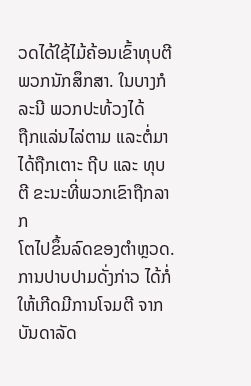ວດໄດ້ໃຊ້ໄມ້ຄ້ອນເຂົ້າທຸບຕີພວກນັກສຶກສາ. ໃນບາງກໍລະນີ ພວກປະທ້ວງໄດ້
ຖືກແລ່ນໄລ່ຕາມ ແລະຕໍ່ມາໄດ້ຖືກເຕາະ ຖີບ ແລະ ທຸບຕີ ຂະນະທີ່ພວກເຂົາຖືກລາກ
ໂຕໄປຂຶ້ນລົດຂອງຕຳຫຼວດ.
ການປາບປາມດັ່ງກ່າວ ໄດ້ກໍ່ໃຫ້ເກີດມີການໂຈມຕີ ຈາກບັນດາລັດ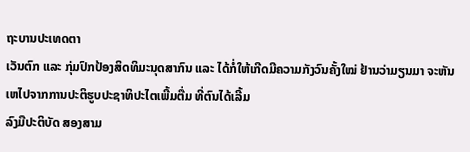ຖະບານປະເທດຕາ
ເວັນຕົກ ແລະ ກຸ່ມປົກປ້ອງສິດທິມະນຸດສາກົນ ແລະ ໄດ້ກໍ່ໃຫ້ເກີດມີຄວາມກັງວົນຄັ້ງໃໝ່ ຢ້ານວ່າມຽນມາ ຈະຫັນເຫໄປຈາກການປະຕິຮູບປະຊາທິປະໄຕເພີ້ມຕື່ມ ທີ່ຕົນໄດ້ເລີ້ມ
ລົງມືປະຕິບັດ ສອງສາມ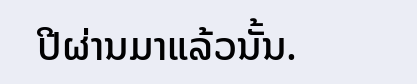ປີຜ່ານມາແລ້ວນັ້ນ.